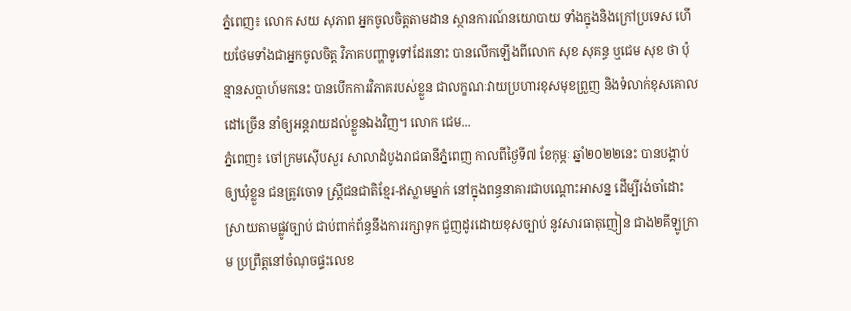ភ្នំពេញ៖ លោក សយ សុភាព អ្នកចូលចិត្តតាមដាន ស្ថានការណ៍នយោបាយ ទាំងក្នុងនិងក្រៅប្រទេស ហើយថែមទាំងជាអ្នកចូលចិត្ត វិភាគបញ្ហាទូទៅដែរនោះ បានលើកឡើងពីលោក សុខ សុគន្ធ ឬជេម សុខ ថា ប៉ុន្មានសប្តាហ៍មកនេះ បានបើកការវិភាគរបស់ខ្លួន ជាលក្ខណៈវាយប្រហារខុសមុខព្រួញ និងទំលាក់ខុសគោលដៅច្រើន នាំឲ្យអន្តរាយដល់ខ្លួនឯងវិញ។ លោក ជេម...
ភ្នំពេញ៖ ចៅក្រមស៊ើបសួរ សាលាដំបូងរាជធានីភ្នំពេញ កាលពីថ្ងៃទី៧ ខែកុម្ភៈ ឆ្នាំ២០២២នេះ បានបង្គាប់ឲ្យឃុំខ្លួន ជនត្រូវចោទ ស្រ្តីជនជាតិខ្មែរ-ឥស្លាមម្នាក់ នៅក្នុងពន្ធនាគារជាបណ្ដោះអាសន្ន ដើម្បីរង់ចាំដោះស្រាយតាមផ្លូវច្បាប់ ជាប់ពាក់ព័ន្ធនឹងការរក្សាទុក ជួញដូរដោយខុសច្បាប់ នូវសារធាតុញៀន ជាង២គីឡូក្រាម ប្រព្រឹត្តនៅចំណុចផ្ទះលេខ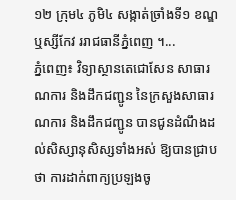១២ ក្រុម៤ ភូមិ៤ សង្កាត់ច្រាំងទី១ ខណ្ឌឬស្សីកែវ ររាជធានីភ្នំពេញ ។...
ភ្នំពេញ៖ វិទ្យាស្ថានតេជោសែន សាធារណការ និងដឹកជញ្ជូន នៃក្រសួងសាធារណការ និងដឹកជញ្ជូន បានជូនដំណឹងដល់សិស្សានុសិស្សទាំងអស់ ឱ្យបានជ្រាបថា ការដាក់ពាក្យប្រឡងចូ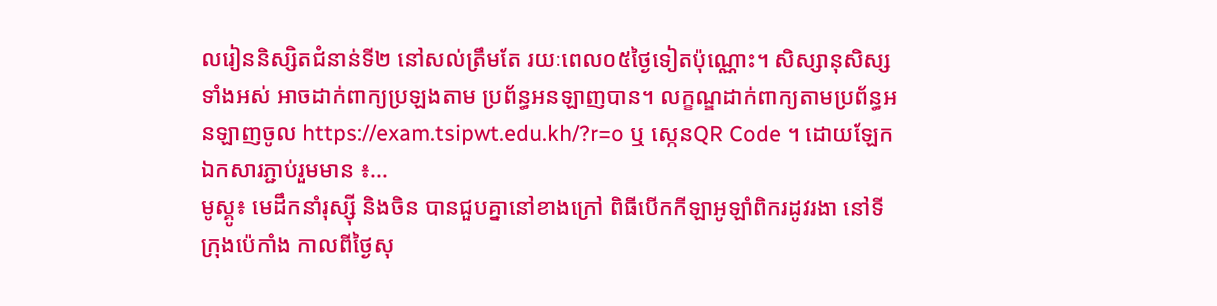លរៀននិស្សិតជំនាន់ទី២ នៅសល់ត្រឹមតែ រយៈពេល០៥ថ្ងៃទៀតប៉ុណ្ណោះ។ សិស្សានុសិស្សទាំងអស់ អាចដាក់ពាក្យប្រឡងតាម ប្រព័ន្ធអនឡាញបាន។ លក្ខណ្ឌដាក់ពាក្យតាមប្រព័ន្ធអនឡាញចូល https://exam.tsipwt.edu.kh/?r=o ឬ ស្កេនQR Code ។ ដោយឡែកឯកសារភ្ជាប់រួមមាន ៖...
មូស្គូ៖ មេដឹកនាំរុស្ស៊ី និងចិន បានជួបគ្នានៅខាងក្រៅ ពិធីបើកកីឡាអូឡាំពិករដូវរងា នៅទីក្រុងប៉េកាំង កាលពីថ្ងៃសុ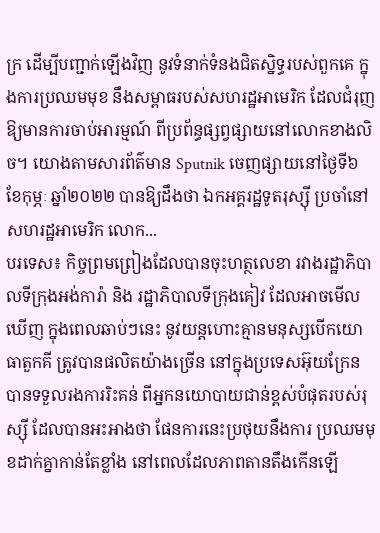ក្រ ដើម្បីបញ្ជាក់ឡើងវិញ នូវទំនាក់ទំនងជិតស្និទ្ធរបស់ពួកគេ ក្នុងការប្រឈមមុខ នឹងសម្ពាធរបស់សហរដ្ឋអាមេរិក ដែលជំរុញឱ្យមានការចាប់អារម្មណ៍ ពីប្រព័ន្ធផ្សព្វផ្សាយនៅលោកខាងលិច។ យោងតាមសារព័ត៌មាន Sputnik ចេញផ្សាយនៅថ្ងៃទី៦ ខែកុម្ភៈ ឆ្នាំ២០២២ បានឱ្យដឹងថា ឯកអគ្គរដ្ឋទូតរុស្ស៊ី ប្រចាំនៅសហរដ្ឋអាមេរិក លោក...
បរទេស៖ កិច្ចព្រមព្រៀងដែលបានចុះហត្ថលេខា រវាងរដ្ឋាភិបាលទីក្រុងអង់ការ៉ា និង រដ្ឋាភិបាលទីក្រុងគៀវ ដែលអាចមើលឃើញ ក្នុងពេលឆាប់ៗនេះ នូវយន្តហោះគ្មានមនុស្សបើកយោធាតួកគី ត្រូវបានផលិតយ៉ាងច្រើន នៅក្នុងប្រទេសអ៊ុយក្រែន បានទទួលរងការរិះគន់ ពីអ្នកនយោបាយជាន់ខ្ពស់បំផុតរបស់រុស្ស៊ី ដែលបានអះអាងថា ផែនការនេះប្រថុយនឹងការ ប្រឈមមុខដាក់គ្នាកាន់តែខ្លាំង នៅពេលដែលភាពតានតឹងកើនឡើ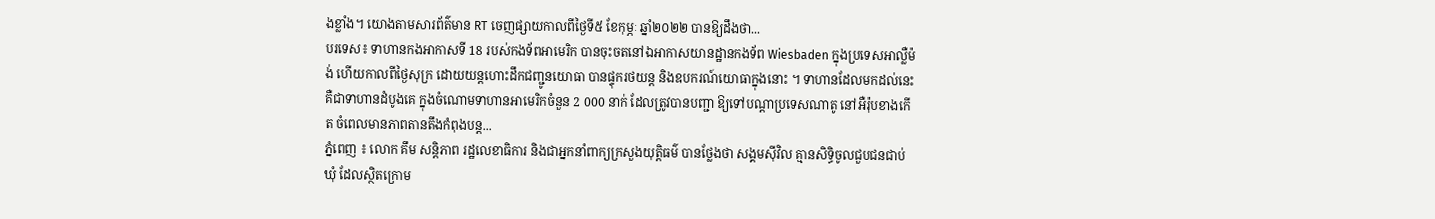ងខ្លាំង។ យោងតាមសារព័ត៌មាន RT ចេញផ្សាយកាលពីថ្ងៃទី៥ ខែកុម្ភៈ ឆ្នាំ២០២២ បានឱ្យដឹងថា...
បរទេស៖ ទាហានកងអាកាសទី 18 របស់កងទ័ពអាមេរិក បានចុះចតនៅឯអាកាសយានដ្ឋានកងទ័ព Wiesbaden ក្នុងប្រទេសអាល្លឺម៉ង់ ហើយកាលពីថ្ងៃសុក្រ ដោយយន្តហោះដឹកជញ្ជូនយោធា បានផ្ទុករថយន្ត និងឧបករណ៍យោធាក្នុងនោះ ។ ទាហានដែលមកដល់នេះ គឺជាទាហានដំបូងគេ ក្នុងចំណោមទាហានអាមេរិកចំនួន 2 000 នាក់ ដែលត្រូវបានបញ្ជា ឱ្យទៅបណ្តាប្រទេសណាតូ នៅអឺរ៉ុបខាងកើត ចំពេលមានភាពតានតឹងកំពុងបន្ត...
ភ្នំពេញ ៖ លោក គឹម សន្តិភាព រដ្ឋលេខាធិការ និងជាអ្នកនាំពាក្យក្រសួងយុត្តិធម៌ បានថ្លែងថា សង្គមស៊ីវិល គ្មានសិទ្ធិចូលជួបជនជាប់ឃុំ ដែលស្ថិតក្រោម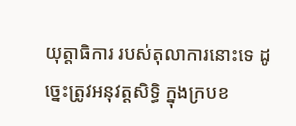យុត្តាធិការ របស់តុលាការនោះទេ ដូច្នេះត្រូវអនុវត្តសិទ្ធិ ក្នុងក្របខ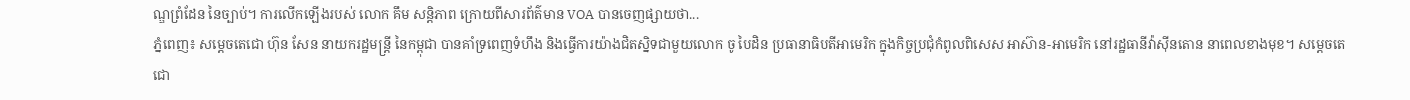ណ្ឌព្រំដែន នៃច្បាប់។ ការលើកឡើងរបស់ លោក គឹម សន្ដិភាព ក្រោយពីសារព័ត៌មាន VOA បានចេញផ្សាយថា...
ភ្នំពេញ៖ សម្តេចតេជោ ហ៊ុន សែន នាយករដ្ឋមន្រ្តី នៃកម្ពុជា បានគាំទ្រពេញទំហឹង និងធ្វើការយ៉ាងជិតស្និទជាមួយលោក ចូ បៃដិន ប្រធានាធិបតីអាមេរិក ក្នុងកិច្ចប្រជុំកំពូលពិសេស អាស៊ាន-អាមេរិក នៅរដ្ឋធានីវ៉ាស៊ីនតោន នាពេលខាងមុខ។ សម្ដេចតេជោ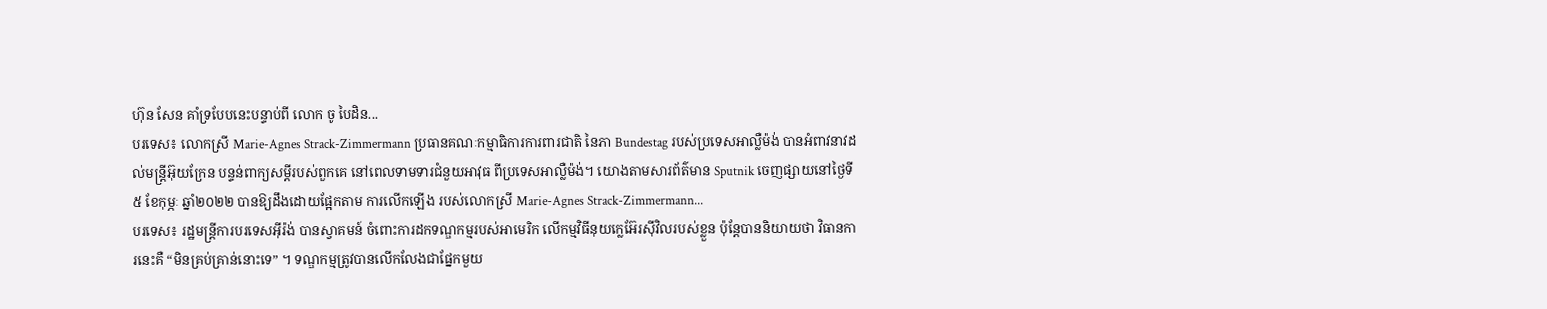ហ៊ុន សែន គាំទ្របែបនេះបន្ទាប់ពី លោក ចូ បៃដិន...
បរទេស៖ លោកស្រី Marie-Agnes Strack-Zimmermann ប្រធានគណៈកម្មាធិការការពារជាតិ នៃភា Bundestag របស់ប្រទេសអាល្លឺម៉ង់ បានអំពាវនាវដល់មន្ត្រីអ៊ុយក្រែន បន្ទន់ពាក្យសម្តីរបស់ពួកគេ នៅពេលទាមទារជំនួយអាវុធ ពីប្រទេសអាល្លឺម៉ង់។ យោងតាមសារព័ត៌មាន Sputnik ចេញផ្សាយនៅថ្ងៃទី៥ ខែកុម្ភៈ ឆ្នាំ២០២២ បានឱ្យដឹងដោយផ្អែកតាម ការលើកឡើង របស់លោកស្រី Marie-Agnes Strack-Zimmermann...
បរទេស៖ រដ្ឋមន្ត្រីការបរទេសអ៊ីរ៉ង់ បានស្វាគមន៍ ចំពោះការដកទណ្ឌកម្មរបស់អាមេរិក លើកម្មវិធីនុយក្លេអ៊ែរស៊ីវិលរបស់ខ្លួន ប៉ុន្តែបាននិយាយថា វិធានការនេះគឺ “មិនគ្រប់គ្រាន់នោះទេ” ។ ទណ្ឌកម្មត្រូវបានលើកលែងជាផ្នែកមួយ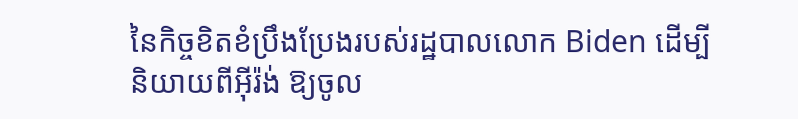នៃកិច្ចខិតខំប្រឹងប្រែងរបស់រដ្ឋបាលលោក Biden ដើម្បីនិយាយពីអ៊ីរ៉ង់ ឱ្យចូល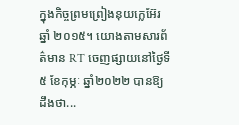ក្នុងកិច្ចព្រមព្រៀងនុយក្លេអ៊ែរ ឆ្នាំ ២០១៥។ យោងតាមសារព័ត៌មាន RT ចេញផ្សាយនៅថ្ងៃទី៥ ខែកុម្ភៈ ឆ្នាំ២០២២ បានឱ្យដឹងថា...